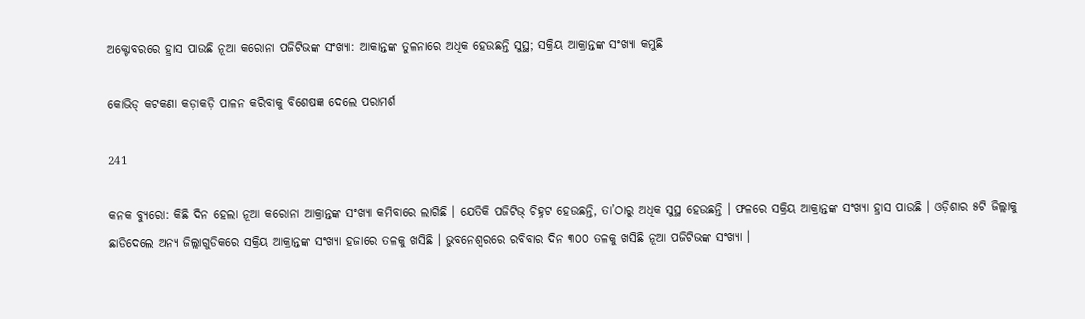ଅକ୍ଟୋବରରେ ହ୍ରାସ ପାଉଛି ନୂଆ କରୋନା ପଜିଟିଭଙ୍କ ସଂଖ୍ୟା: ଆକାନ୍ତଙ୍କ ତୁଳନାରେ ଅଧିକ ହେଉଛନ୍ତି ସୁସ୍ଥ; ସକ୍ରିୟ ଆକ୍ରାନ୍ତଙ୍କ ସଂଖ୍ୟା କମୁଛି

କୋଭିଡ୍ କଟକଣା କଡ଼ାକଡ଼ି ପାଳନ କରିବାକୁ ବିଶେଷଜ୍ଞ ଦେଲେ ପରାମର୍ଶ

241

କନକ ବ୍ୟୁରୋ: କିଛି ଦିନ ହେଲା ନୂଆ କରୋନା ଆକ୍ରାନ୍ତଙ୍କ ସଂଖ୍ୟା କମିବାରେ ଲାଗିଛି । ଯେତିକି ପଜିଟିଭ୍ ଚିହ୍ନଟ ହେଉଛନ୍ତି, ତା’ଠାରୁ ଅଧିକ ସୁସ୍ଥ ହେଉଛନ୍ତି । ଫଳରେ ସକ୍ରିୟ ଆକ୍ରାନ୍ତଙ୍କ ସଂଖ୍ୟା ହ୍ରାସ ପାଉଛି । ଓଡ଼ିଶାର ୫ଟି ଜିଲ୍ଲାକୁ ଛାଡିଦେଲେ ଅନ୍ୟ ଜିଲ୍ଲାଗୁଡିକରେ ସକ୍ରିୟ ଆକ୍ରାନ୍ତଙ୍କ ସଂଖ୍ୟା ହଜାରେ ତଳକୁ ଖସିଛି । ଭୁବନେଶ୍ୱରରେ ରବିବାର ଦିନ ୩୦୦ ତଳକୁ ଖସିଛି ନୂଆ ପଜିଟିଭଙ୍କ ସଂଖ୍ୟା ।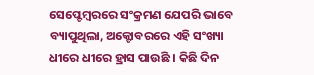ସେପ୍ଟେମ୍ବରରେ ସଂକ୍ରମଣ ଯେପରି ଭାବେ ବ୍ୟାପୁଥିଲା, ଅକ୍ଟୋବରରେ ଏହି ସଂଖ୍ୟା ଧୀରେ ଧୀରେ ହ୍ରାସ ପାଉଛି । କିଛି ଦିନ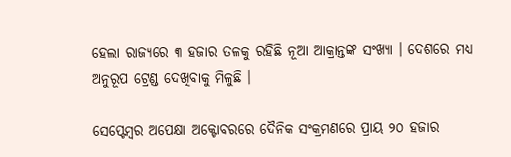ହେଲା ରାଜ୍ୟରେ ୩ ହଜାର ତଳକୁ ରହିଛି ନୂଆ ଆକ୍ରାନ୍ତଙ୍କ ସଂଖ୍ୟା । ଦେଶରେ ମଧ୍ୟ ଅନୁରୂପ ଟ୍ରେଣ୍ଡ ଦେଖିବାକୁ ମିଳୁଛି ।

ସେପ୍ଟେମ୍ବର ଅପେକ୍ଷା ଅକ୍ଟୋବରରେ ଦୈନିକ ସଂକ୍ରମଣରେ ପ୍ରାୟ ୨୦ ହଜାର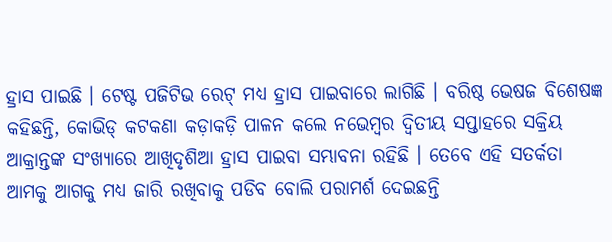ହ୍ରାସ ପାଇଛି । ଟେଷ୍ଟ ପଜିଟିଭ ରେଟ୍ ମଧ୍ୟ ହ୍ରାସ ପାଇବାରେ ଲାଗିଛି । ବରିଷ୍ଠ ଭେଷଜ ବିଶେଷଜ୍ଞ କହିଛନ୍ତି, କୋଭିଡ୍ କଟକଣା କଡ଼ାକଡ଼ି ପାଳନ କଲେ ନଭେମ୍ବର ଦ୍ୱିତୀୟ ସପ୍ତାହରେ ସକ୍ରିୟ ଆକ୍ରାନ୍ତଙ୍କ ସଂଖ୍ୟାରେ ଆଖିଦୃଶିଆ ହ୍ରାସ ପାଇବା ସମ୍ଭାବନା ରହିଛି । ତେବେ ଏହି ସତର୍କତା ଆମକୁ ଆଗକୁ ମଧ୍ୟ ଜାରି ରଖିବାକୁ ପଡିବ ବୋଲି ପରାମର୍ଶ ଦେଇଛନ୍ତି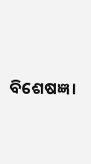ବିଶେଷଜ୍ଞ ।